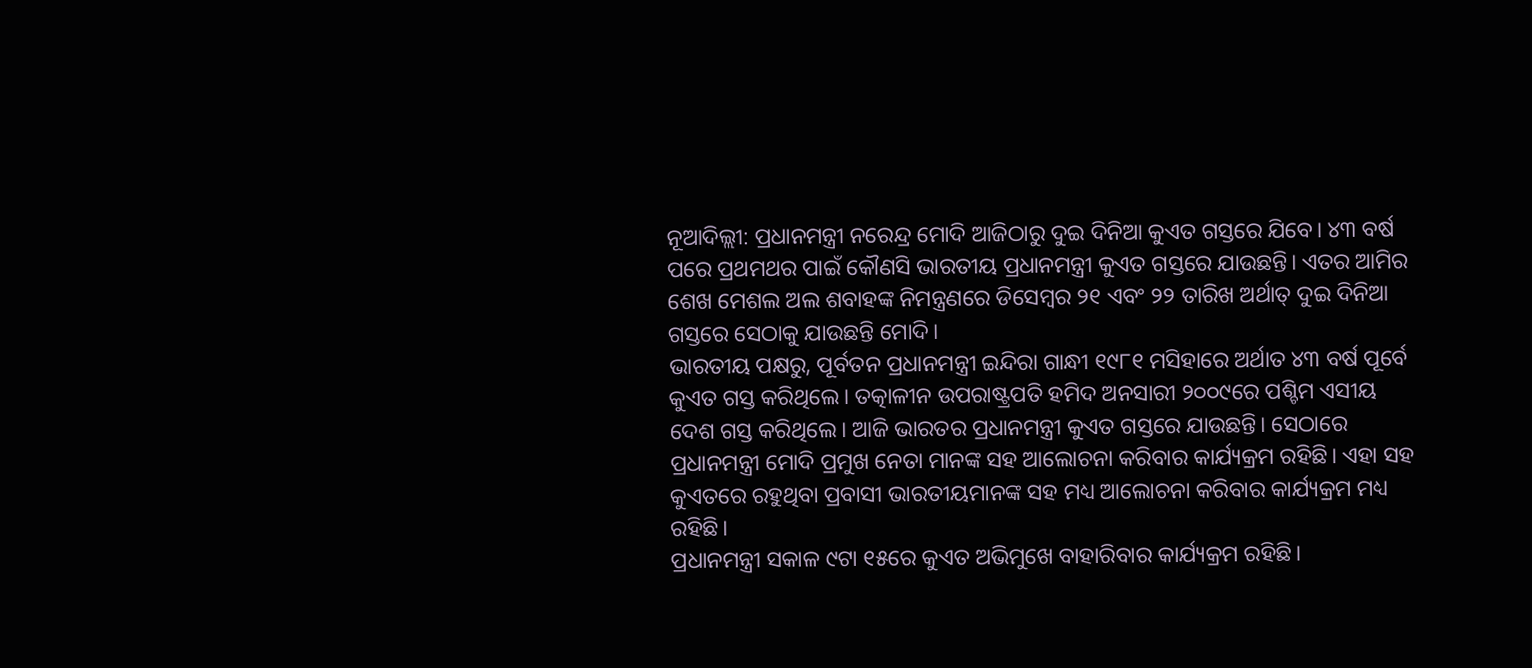ନୂଆଦିଲ୍ଲୀ: ପ୍ରଧାନମନ୍ତ୍ରୀ ନରେନ୍ଦ୍ର ମୋଦି ଆଜିଠାରୁ ଦୁଇ ଦିନିଆ କୁଏତ ଗସ୍ତରେ ଯିବେ। ୪୩ ବର୍ଷ ପରେ ପ୍ରଥମଥର ପାଇଁ କୌଣସି ଭାରତୀୟ ପ୍ରଧାନମନ୍ତ୍ରୀ କୁଏତ ଗସ୍ତରେ ଯାଉଛନ୍ତି। ଏତର ଆମିର ଶେଖ ମେଶଲ ଅଲ ଶବାହଙ୍କ ନିମନ୍ତ୍ରଣରେ ଡିସେମ୍ବର ୨୧ ଏବଂ ୨୨ ତାରିଖ ଅର୍ଥାତ୍ ଦୁଇ ଦିନିଆ ଗସ୍ତରେ ସେଠାକୁ ଯାଉଛନ୍ତି ମୋଦି।
ଭାରତୀୟ ପକ୍ଷରୁ, ପୂର୍ବତନ ପ୍ରଧାନମନ୍ତ୍ରୀ ଇନ୍ଦିରା ଗାନ୍ଧୀ ୧୯୮୧ ମସିହାରେ ଅର୍ଥାତ ୪୩ ବର୍ଷ ପୂର୍ବେ କୁଏତ ଗସ୍ତ କରିଥିଲେ। ତତ୍କାଳୀନ ଉପରାଷ୍ଟ୍ରପତି ହମିଦ ଅନସାରୀ ୨୦୦୯ରେ ପଶ୍ଚିମ ଏସୀୟ ଦେଶ ଗସ୍ତ କରିଥିଲେ। ଆଜି ଭାରତର ପ୍ରଧାନମନ୍ତ୍ରୀ କୁଏତ ଗସ୍ତରେ ଯାଉଛନ୍ତି। ସେଠାରେ ପ୍ରଧାନମନ୍ତ୍ରୀ ମୋଦି ପ୍ରମୁଖ ନେତା ମାନଙ୍କ ସହ ଆଲୋଚନା କରିବାର କାର୍ଯ୍ୟକ୍ରମ ରହିଛି। ଏହା ସହ କୁଏତରେ ରହୁଥିବା ପ୍ରବାସୀ ଭାରତୀୟମାନଙ୍କ ସହ ମଧ୍ୟ ଆଲୋଚନା କରିବାର କାର୍ଯ୍ୟକ୍ରମ ମଧ୍ୟ ରହିଛି।
ପ୍ରଧାନମନ୍ତ୍ରୀ ସକାଳ ୯ଟା ୧୫ରେ କୁଏତ ଅଭିମୁଖେ ବାହାରିବାର କାର୍ଯ୍ୟକ୍ରମ ରହିଛି।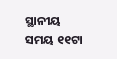ସ୍ଥାନୀୟ ସମୟ ୧୧ଟା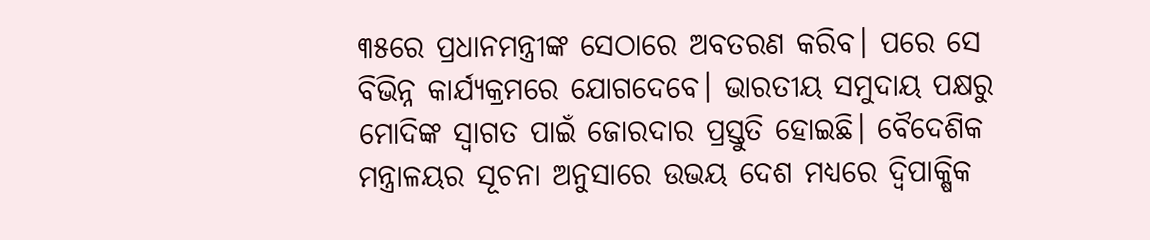୩୫ରେ ପ୍ରଧାନମନ୍ତ୍ରୀଙ୍କ ସେଠାରେ ଅବତରଣ କରିବ। ପରେ ସେ ବିଭିନ୍ନ କାର୍ଯ୍ୟକ୍ରମରେ ଯୋଗଦେବେ। ଭାରତୀୟ ସମୁଦାୟ ପକ୍ଷରୁ ମୋଦିଙ୍କ ସ୍ବାଗତ ପାଇଁ ଜୋରଦାର ପ୍ରସ୍ତୁତି ହୋଇଛି। ବୈଦେଶିକ ମନ୍ତ୍ରାଳୟର ସୂଚନା ଅନୁସାରେ ଉଭୟ ଦେଶ ମଧ୍ୟରେ ଦ୍ୱିପାକ୍ଷିକ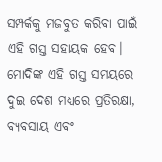ସମ୍ପର୍କକୁ ମଜବୁତ କରିବା ପାଇଁ ଏହି ଗସ୍ତ ସହାୟକ ହେବ। ମୋଦିଙ୍କ ଏହି ଗସ୍ତ ସମୟରେ ଦୁଇ ଦେଶ ମଧ୍ୟରେ ପ୍ରତିରକ୍ଷା, ବ୍ୟବସାୟ ଏବଂ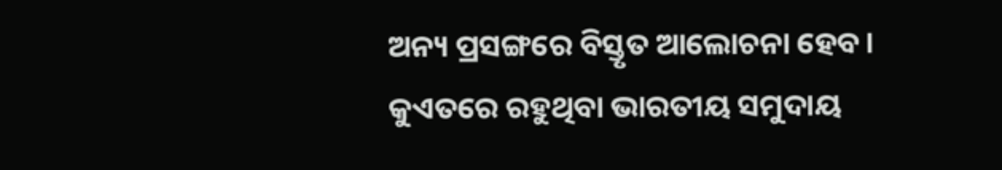ଅନ୍ୟ ପ୍ରସଙ୍ଗରେ ବିସ୍ତୃତ ଆଲୋଚନା ହେବ। କୁଏତରେ ରହୁଥିବା ଭାରତୀୟ ସମୁଦାୟ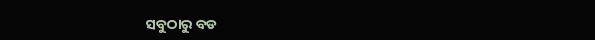ସବୁଠାରୁ ବଡ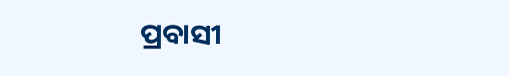ପ୍ରବାସୀ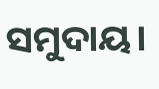ସମୁଦାୟ।